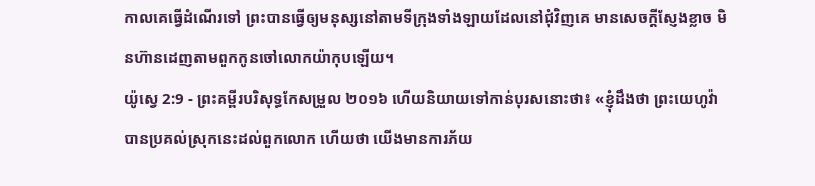កាលគេធ្វើដំណើរទៅ ព្រះបានធ្វើឲ្យមនុស្សនៅតាមទីក្រុងទាំងឡាយដែលនៅជុំវិញគេ មានសេចក្ដីស្ញែងខ្លាច មិនហ៊ានដេញតាមពួកកូនចៅលោកយ៉ាកុបឡើយ។
យ៉ូស្វេ 2:9 - ព្រះគម្ពីរបរិសុទ្ធកែសម្រួល ២០១៦ ហើយនិយាយទៅកាន់បុរសនោះថា៖ «ខ្ញុំដឹងថា ព្រះយេហូវ៉ាបានប្រគល់ស្រុកនេះដល់ពួកលោក ហើយថា យើងមានការភ័យ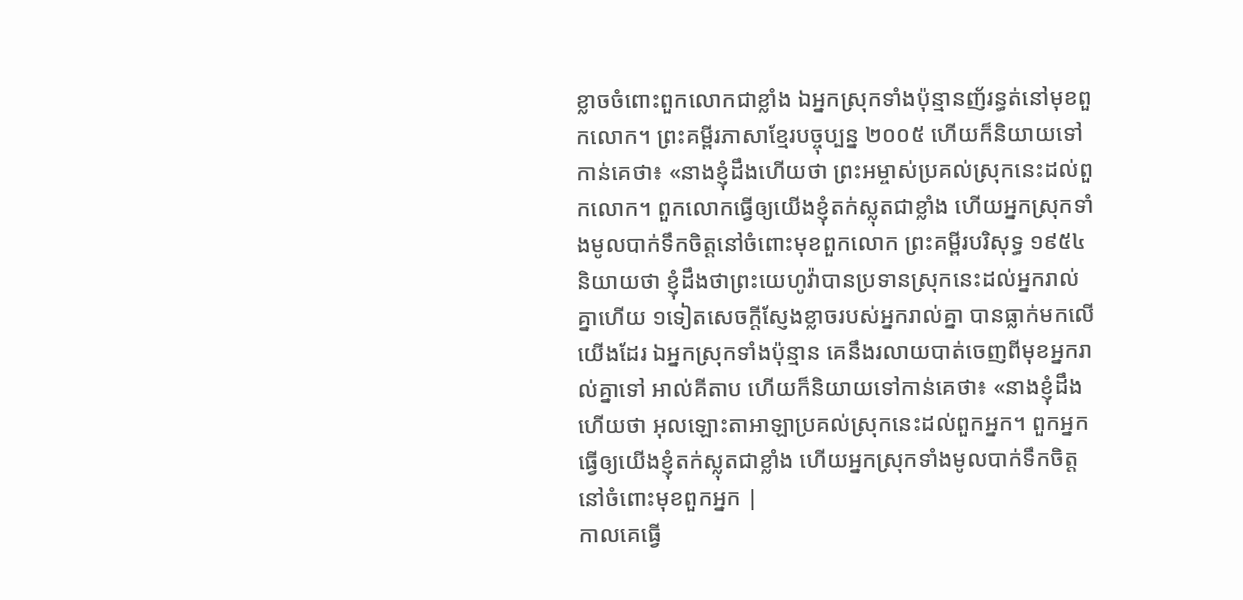ខ្លាចចំពោះពួកលោកជាខ្លាំង ឯអ្នកស្រុកទាំងប៉ុន្មានញ័រន្ធត់នៅមុខពួកលោក។ ព្រះគម្ពីរភាសាខ្មែរបច្ចុប្បន្ន ២០០៥ ហើយក៏និយាយទៅកាន់គេថា៖ «នាងខ្ញុំដឹងហើយថា ព្រះអម្ចាស់ប្រគល់ស្រុកនេះដល់ពួកលោក។ ពួកលោកធ្វើឲ្យយើងខ្ញុំតក់ស្លុតជាខ្លាំង ហើយអ្នកស្រុកទាំងមូលបាក់ទឹកចិត្តនៅចំពោះមុខពួកលោក ព្រះគម្ពីរបរិសុទ្ធ ១៩៥៤ និយាយថា ខ្ញុំដឹងថាព្រះយេហូវ៉ាបានប្រទានស្រុកនេះដល់អ្នករាល់គ្នាហើយ ១ទៀតសេចក្ដីស្ញែងខ្លាចរបស់អ្នករាល់គ្នា បានធ្លាក់មកលើយើងដែរ ឯអ្នកស្រុកទាំងប៉ុន្មាន គេនឹងរលាយបាត់ចេញពីមុខអ្នករាល់គ្នាទៅ អាល់គីតាប ហើយក៏និយាយទៅកាន់គេថា៖ «នាងខ្ញុំដឹងហើយថា អុលឡោះតាអាឡាប្រគល់ស្រុកនេះដល់ពួកអ្នក។ ពួកអ្នកធ្វើឲ្យយើងខ្ញុំតក់ស្លុតជាខ្លាំង ហើយអ្នកស្រុកទាំងមូលបាក់ទឹកចិត្តនៅចំពោះមុខពួកអ្នក |
កាលគេធ្វើ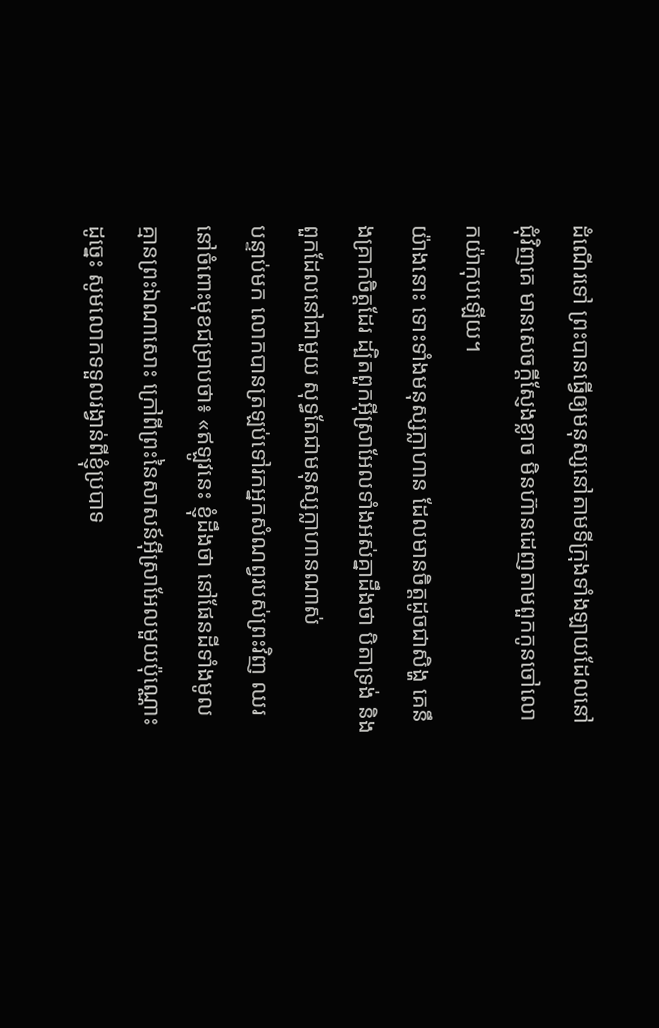ដំណើរទៅ ព្រះបានធ្វើឲ្យមនុស្សនៅតាមទីក្រុងទាំងឡាយដែលនៅជុំវិញគេ មានសេចក្ដីស្ញែងខ្លាច មិនហ៊ានដេញតាមពួកកូនចៅលោកយ៉ាកុបឡើយ។
យ៉ាងនោះ ទោះទាំងមនុស្សក្លាហាន ដែលមានចិត្តដូចជាសិង្ហ គេនឹងគ្រាកចិត្តដែរ ដ្បិតពួកអ៊ីស្រាអែលទាំងអស់គ្នាដឹងថា បិតាទ្រង់ និងពួកដែលនៅជាមួយ សុទ្ធតែជាមនុស្សក្លាហានណាស់
បន្ទាប់មក លោកបានត្រឡប់ទៅរកអ្នកសំណព្វរបស់ព្រះវិញ ឈរនៅចំពោះមុខជម្រាបថា៖ «ឥឡូវនេះ ខ្ញុំដឹងថា នៅផែនដីទាំងមូល គ្មានព្រះឯណាសោះ ក្រៅពីព្រះនៃសាសន៍អ៊ីស្រាអែលមួយប៉ុណ្ណោះ ដូច្នេះ សូមលោកទទួលរង្វាន់ពីខ្ញុំប្របាទ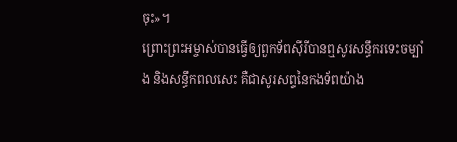ចុះ»។
ព្រោះព្រះអម្ចាស់បានធ្វើឲ្យពួកទ័ពស៊ីរីបានឮសូរសន្ធឹករទេះចម្បាំង និងសន្ធឹកពលសេះ គឺជាសូរសព្ទនៃកងទ័ពយ៉ាង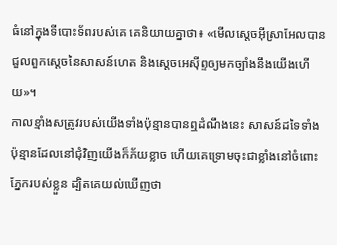ធំនៅក្នុងទីបោះទ័ពរបស់គេ គេនិយាយគ្នាថា៖ «មើលស្តេចអ៊ីស្រាអែលបានជួលពួកស្តេចនៃសាសន៍ហេត និងស្តេចអេស៊ីព្ទឲ្យមកច្បាំងនឹងយើងហើយ»។
កាលខ្មាំងសត្រូវរបស់យើងទាំងប៉ុន្មានបានឮដំណឹងនេះ សាសន៍ដទៃទាំងប៉ុន្មានដែលនៅជុំវិញយើងក៏ភ័យខ្លាច ហើយគេទ្រោមចុះជាខ្លាំងនៅចំពោះភ្នែករបស់ខ្លួន ដ្បិតគេយល់ឃើញថា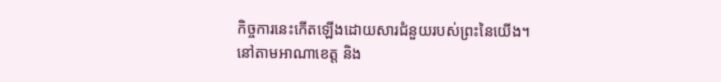កិច្ចការនេះកើតឡើងដោយសារជំនួយរបស់ព្រះនៃយើង។
នៅតាមអាណាខេត្ត និង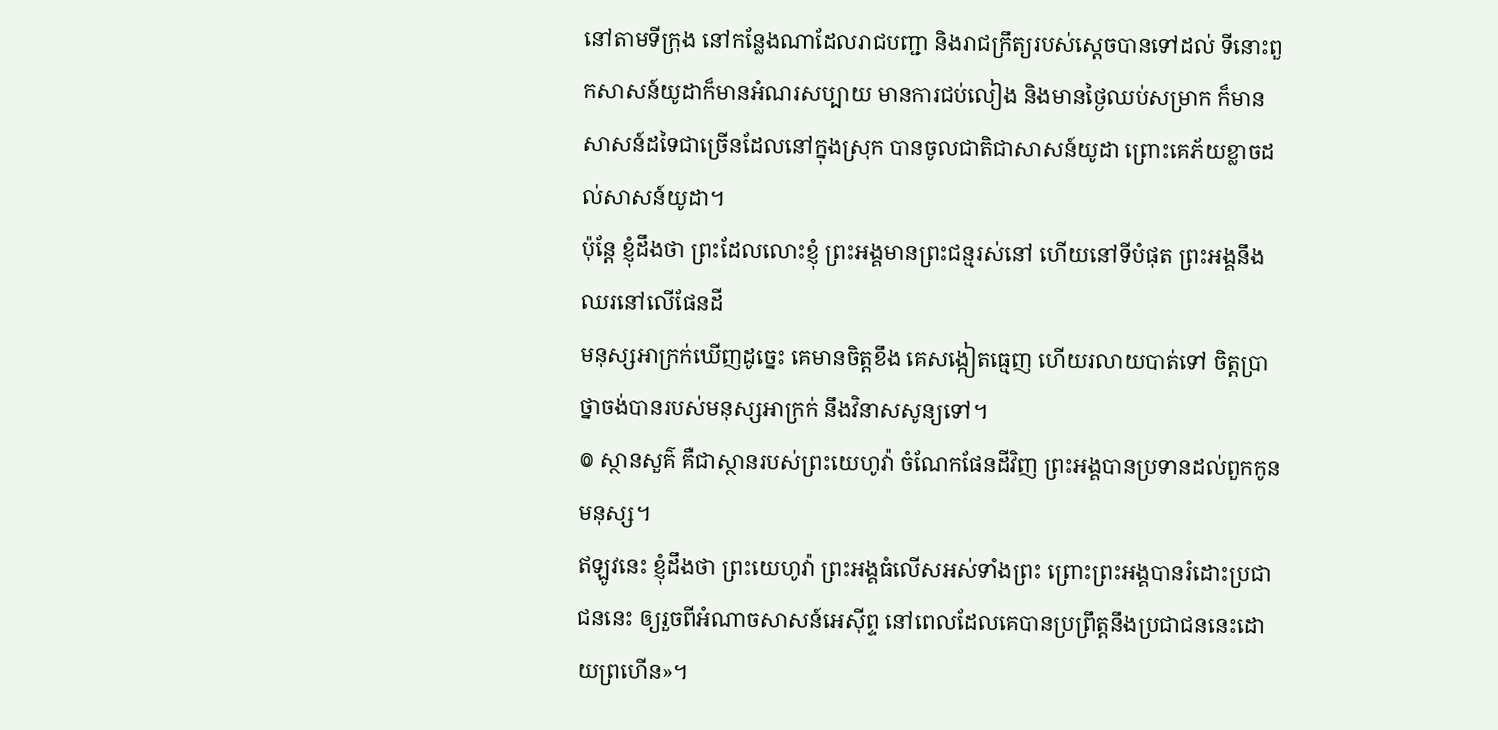នៅតាមទីក្រុង នៅកន្លែងណាដែលរាជបញ្ជា និងរាជក្រឹត្យរបស់ស្តេចបានទៅដល់ ទីនោះពួកសាសន៍យូដាក៏មានអំណរសប្បាយ មានការជប់លៀង និងមានថ្ងៃឈប់សម្រាក ក៏មានសាសន៍ដទៃជាច្រើនដែលនៅក្នុងស្រុក បានចូលជាតិជាសាសន៍យូដា ព្រោះគេភ័យខ្លាចដល់សាសន៍យូដា។
ប៉ុន្តែ ខ្ញុំដឹងថា ព្រះដែលលោះខ្ញុំ ព្រះអង្គមានព្រះជន្មរស់នៅ ហើយនៅទីបំផុត ព្រះអង្គនឹងឈរនៅលើផែនដី
មនុស្សអាក្រក់ឃើញដូច្នេះ គេមានចិត្តខឹង គេសង្កៀតធ្មេញ ហើយរលាយបាត់ទៅ ចិត្តប្រាថ្នាចង់បានរបស់មនុស្សអាក្រក់ នឹងវិនាសសូន្យទៅ។
៙ ស្ថានសួគ៌ គឺជាស្ថានរបស់ព្រះយេហូវ៉ា ចំណែកផែនដីវិញ ព្រះអង្គបានប្រទានដល់ពួកកូនមនុស្ស។
ឥឡូវនេះ ខ្ញុំដឹងថា ព្រះយេហូវ៉ា ព្រះអង្គធំលើសអស់ទាំងព្រះ ព្រោះព្រះអង្គបានរំដោះប្រជាជននេះ ឲ្យរួចពីអំណាចសាសន៍អេស៊ីព្ទ នៅពេលដែលគេបានប្រព្រឹត្តនឹងប្រជាជននេះដោយព្រហើន»។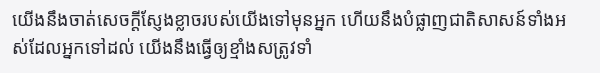យើងនឹងចាត់សេចក្ដីស្ញែងខ្លាចរបស់យើងទៅមុនអ្នក ហើយនឹងបំផ្លាញជាតិសាសន៍ទាំងអស់ដែលអ្នកទៅដល់ យើងនឹងធ្វើឲ្យខ្មាំងសត្រូវទាំ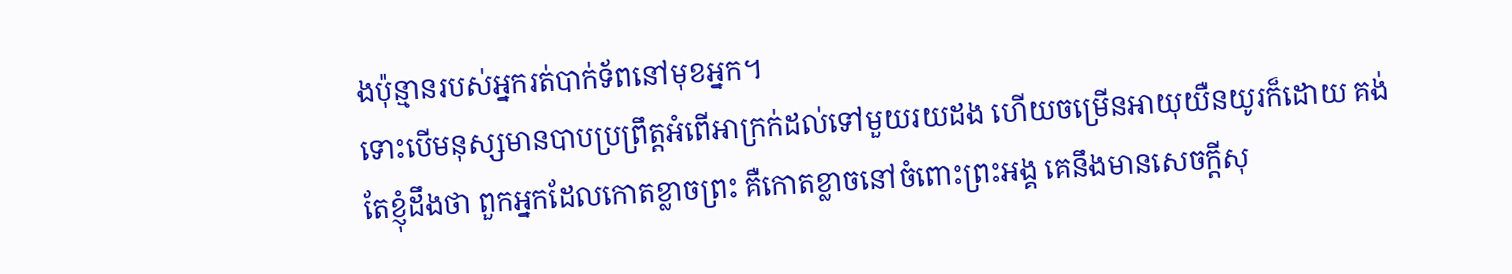ងប៉ុន្មានរបស់អ្នករត់បាក់ទ័ពនៅមុខអ្នក។
ទោះបើមនុស្សមានបាបប្រព្រឹត្តអំពើអាក្រក់ដល់ទៅមួយរយដង ហើយចម្រើនអាយុយឺនយូរក៏ដោយ គង់តែខ្ញុំដឹងថា ពួកអ្នកដែលកោតខ្លាចព្រះ គឺកោតខ្លាចនៅចំពោះព្រះអង្គ គេនឹងមានសេចក្ដីសុ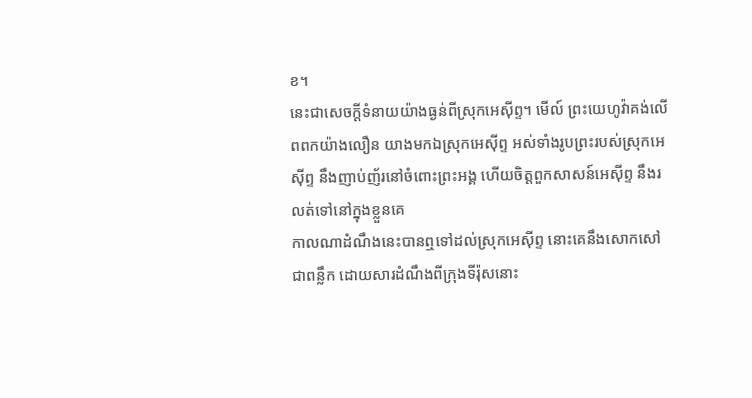ខ។
នេះជាសេចក្ដីទំនាយយ៉ាងធ្ងន់ពីស្រុកអេស៊ីព្ទ។ មើល៍ ព្រះយេហូវ៉ាគង់លើពពកយ៉ាងលឿន យាងមកឯស្រុកអេស៊ីព្ទ អស់ទាំងរូបព្រះរបស់ស្រុកអេស៊ីព្ទ នឹងញាប់ញ័រនៅចំពោះព្រះអង្គ ហើយចិត្តពួកសាសន៍អេស៊ីព្ទ នឹងរលត់ទៅនៅក្នុងខ្លួនគេ
កាលណាដំណឹងនេះបានឮទៅដល់ស្រុកអេស៊ីព្ទ នោះគេនឹងសោកសៅជាពន្លឹក ដោយសារដំណឹងពីក្រុងទីរ៉ុសនោះ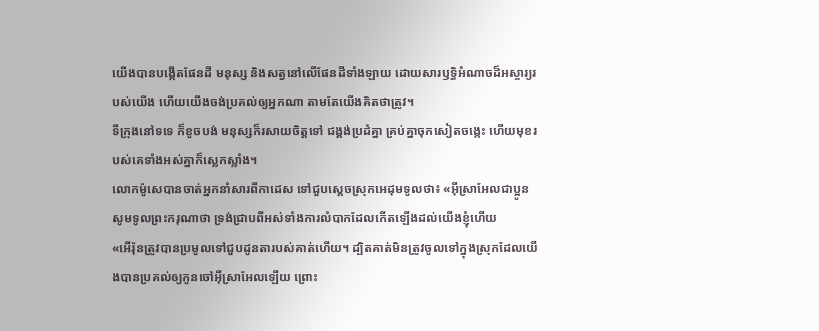យើងបានបង្កើតផែនដី មនុស្ស និងសត្វនៅលើផែនដីទាំងឡាយ ដោយសារឫទ្ធិអំណាចដ៏អស្ចារ្យរបស់យើង ហើយយើងចង់ប្រគល់ឲ្យអ្នកណា តាមតែយើងគិតថាត្រូវ។
ទីក្រុងនៅទទេ ក៏ខូចបង់ មនុស្សក៏រសាយចិត្តទៅ ជង្គង់ប្រដំគ្នា គ្រប់គ្នាចុកសៀតចង្កេះ ហើយមុខរបស់គេទាំងអស់គ្នាក៏ស្លេកស្លាំង។
លោកម៉ូសេបានចាត់អ្នកនាំសារពីកាដេស ទៅជួបស្តេចស្រុកអេដុមទូលថា៖ «អ៊ីស្រាអែលជាប្អូន សូមទូលព្រះករុណាថា ទ្រង់ជ្រាបពីអស់ទាំងការលំបាកដែលកើតឡើងដល់យើងខ្ញុំហើយ
«អើរ៉ុនត្រូវបានប្រមូលទៅជួបដូនតារបស់គាត់ហើយ។ ដ្បិតគាត់មិនត្រូវចូលទៅក្នុងស្រុកដែលយើងបានប្រគល់ឲ្យកូនចៅអ៊ីស្រាអែលឡើយ ព្រោះ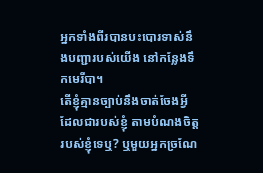អ្នកទាំងពីរបានបះបោរទាស់នឹងបញ្ជារបស់យើង នៅកន្លែងទឹកមេរីបា។
តើខ្ញុំគ្មានច្បាប់នឹងចាត់ចែងអ្វីដែលជារបស់ខ្ញុំ តាមបំណងចិត្តរបស់ខ្ញុំទេឬ? ឬមួយអ្នកច្រណែ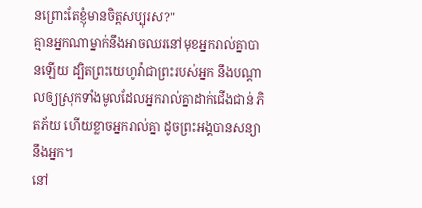នព្រោះតែខ្ញុំមានចិត្តសប្បុរស?"
គ្មានអ្នកណាម្នាក់នឹងអាចឈរនៅមុខអ្នករាល់គ្នាបានឡើយ ដ្បិតព្រះយេហូវ៉ាជាព្រះរបស់អ្នក នឹងបណ្ដាលឲ្យស្រុកទាំងមូលដែលអ្នករាល់គ្នាដាក់ជើងជាន់ ភិតភ័យ ហើយខ្លាចអ្នករាល់គ្នា ដូចព្រះអង្គបានសន្យានឹងអ្នក។
នៅ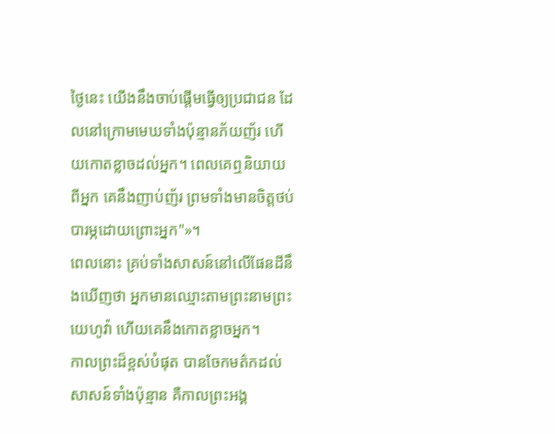ថ្ងៃនេះ យើងនឹងចាប់ផ្ដើមធ្វើឲ្យប្រជាជន ដែលនៅក្រោមមេឃទាំងប៉ុន្មានភ័យញ័រ ហើយកោតខ្លាចដល់អ្នក។ ពេលគេឮនិយាយពីអ្នក គេនឹងញាប់ញ័រ ព្រមទាំងមានចិត្តថប់បារម្ភដោយព្រោះអ្នក"»។
ពេលនោះ គ្រប់ទាំងសាសន៍នៅលើផែនដីនឹងឃើញថា អ្នកមានឈ្មោះតាមព្រះនាមព្រះយេហូវ៉ា ហើយគេនឹងកោតខ្លាចអ្នក។
កាលព្រះដ៏ខ្ពស់បំផុត បានចែកមត៌កដល់សាសន៍ទាំងប៉ុន្មាន គឺកាលព្រះអង្គ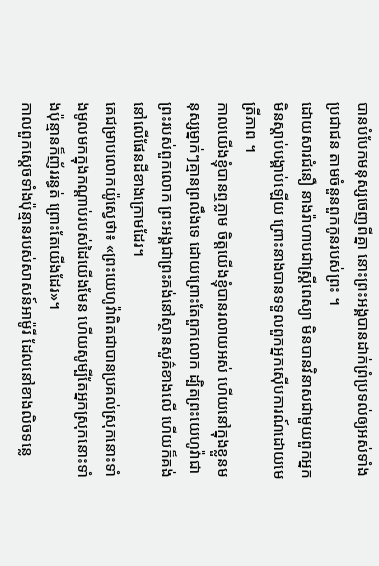បានបំបែកមនុស្សចេញពីគ្នា នោះព្រះអង្គបានដាក់ព្រំប្រទល់ឲ្យអស់ទាំងប្រជាជន តាមចំនួនពួកកូនរបស់ព្រះ ។
ដោយសារជំនឿ នាងរ៉ាហាបជាស្ត្រីពេស្យា មិនបានវិនាសជាមួយពួកអ្នកមិនស្ដាប់បង្គាប់ឡើយ ព្រោះនាងបានទទួលពួកអ្នកស៊ើបការណ៍ដោយមេត្រីភាព ។
កាលយើងខ្ញុំបានឮភ្លាម ចិត្តយើងខ្ញុំបានរលាយអស់ ហើយនៅក្នុងខ្លួនមនុស្សម្នាក់ៗគ្មានព្រលឹងទេ ដោយព្រោះតែពួកលោក ដ្បិតព្រះយេហូវ៉ាជាព្រះរបស់ពួកលោក ព្រះអង្គជាព្រះគង់នៅស្ថានសួគ៌ខាងលើ ហើយក៏គង់នៅលើផែនដីខាងក្រោមដែរ។
គេជម្រាបលោកយ៉ូស្វេថា៖ «ព្រះយេហូវ៉ាពិតជាបានប្រគល់ស្រុកនោះទាំងមូលមកក្នុងកណ្ដាប់របស់ដៃយើងមែន ហើយសូម្បីតែអ្នកស្រុកនោះទាំងប៉ុន្មានក៏ញ័ររន្ធត់ ព្រោះតែយើងដែរ»។
កាលពួកស្តេចទាំងប៉ុន្មានរបស់សាសន៍អាម៉ូរី ដែលនៅខាងលិចទន្លេ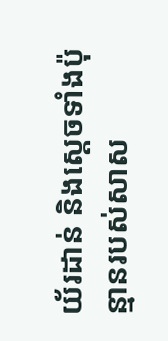យ័រដាន់ និងស្តេចទាំងប៉ុន្មានរបស់សាស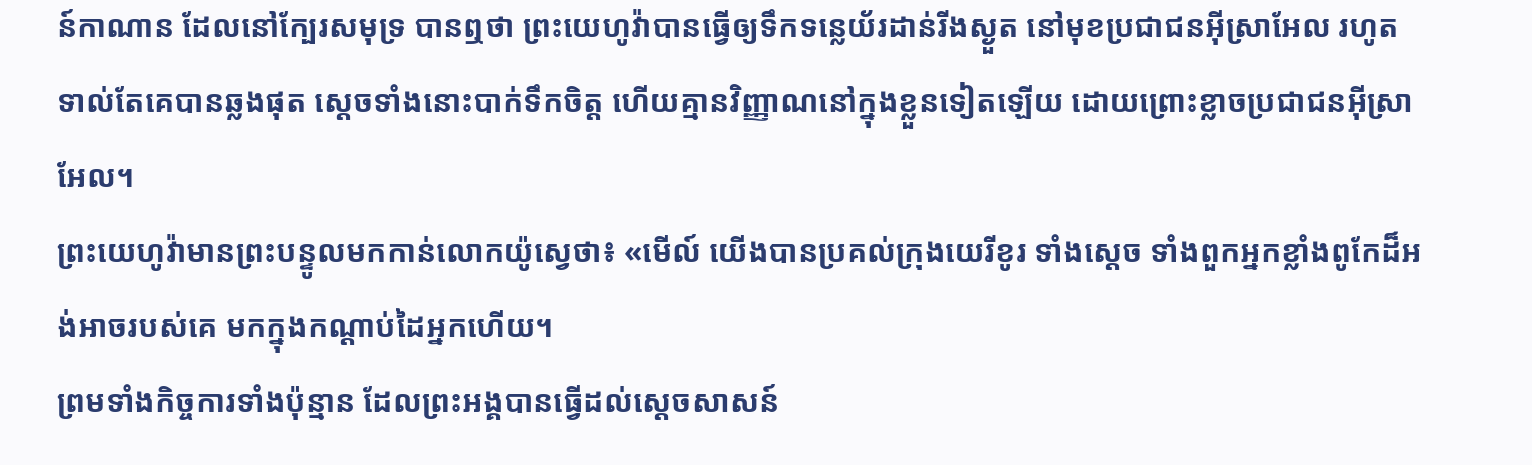ន៍កាណាន ដែលនៅក្បែរសមុទ្រ បានឮថា ព្រះយេហូវ៉ាបានធ្វើឲ្យទឹកទន្លេយ័រដាន់រីងស្ងួត នៅមុខប្រជាជនអ៊ីស្រាអែល រហូតទាល់តែគេបានឆ្លងផុត ស្ដេចទាំងនោះបាក់ទឹកចិត្ត ហើយគ្មានវិញ្ញាណនៅក្នុងខ្លួនទៀតឡើយ ដោយព្រោះខ្លាចប្រជាជនអ៊ីស្រាអែល។
ព្រះយេហូវ៉ាមានព្រះបន្ទូលមកកាន់លោកយ៉ូស្វេថា៖ «មើល៍ យើងបានប្រគល់ក្រុងយេរីខូរ ទាំងស្តេច ទាំងពួកអ្នកខ្លាំងពូកែដ៏អង់អាចរបស់គេ មកក្នុងកណ្ដាប់ដៃអ្នកហើយ។
ព្រមទាំងកិច្ចការទាំងប៉ុន្មាន ដែលព្រះអង្គបានធ្វើដល់ស្តេចសាសន៍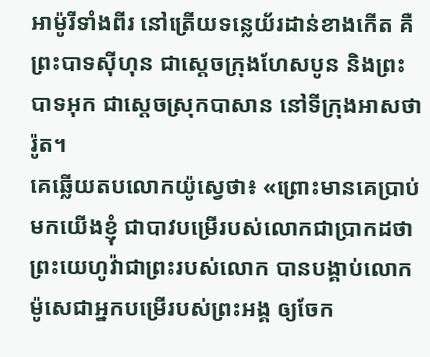អាម៉ូរីទាំងពីរ នៅត្រើយទន្លេយ័រដាន់ខាងកើត គឺព្រះបាទស៊ីហុន ជាស្តេចក្រុងហែសបូន និងព្រះបាទអុក ជាស្តេចស្រុកបាសាន នៅទីក្រុងអាសថារ៉ូត។
គេឆ្លើយតបលោកយ៉ូស្វេថា៖ «ព្រោះមានគេប្រាប់មកយើងខ្ញុំ ជាបាវបម្រើរបស់លោកជាប្រាកដថា ព្រះយេហូវ៉ាជាព្រះរបស់លោក បានបង្គាប់លោកម៉ូសេជាអ្នកបម្រើរបស់ព្រះអង្គ ឲ្យចែក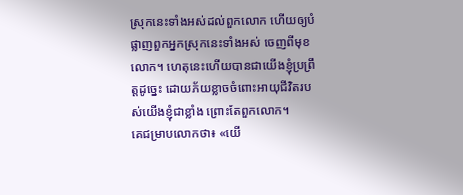ស្រុកនេះទាំងអស់ដល់ពួកលោក ហើយឲ្យបំផ្លាញពួកអ្នកស្រុកនេះទាំងអស់ ចេញពីមុខលោក។ ហេតុនេះហើយបានជាយើងខ្ញុំប្រព្រឹត្តដូច្នេះ ដោយភ័យខ្លាចចំពោះអាយុជីវិតរបស់យើងខ្ញុំជាខ្លាំង ព្រោះតែពួកលោក។
គេជម្រាបលោកថា៖ «យើ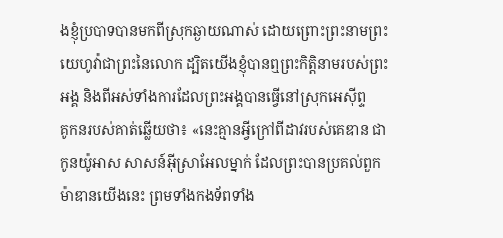ងខ្ញុំប្របាទបានមកពីស្រុកឆ្ងាយណាស់ ដោយព្រោះព្រះនាមព្រះយេហូវ៉ាជាព្រះនៃលោក ដ្បិតយើងខ្ញុំបានឮព្រះកិត្តិនាមរបស់ព្រះអង្គ និងពីអស់ទាំងការដែលព្រះអង្គបានធ្វើនៅស្រុកអេស៊ីព្ទ
គូកនរបស់គាត់ឆ្លើយថា៖ «នេះគ្មានអ្វីក្រៅពីដាវរបស់គេឌាន ជាកូនយ៉ូអាស សាសន៍អ៊ីស្រាអែលម្នាក់ ដែលព្រះបានប្រគល់ពួកម៉ាឌានយើងនេះ ព្រមទាំងកងទ័ពទាំង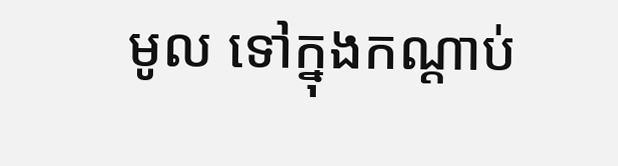មូល ទៅក្នុងកណ្ដាប់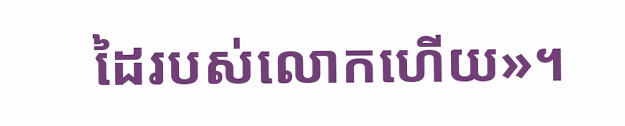ដៃរបស់លោកហើយ»។